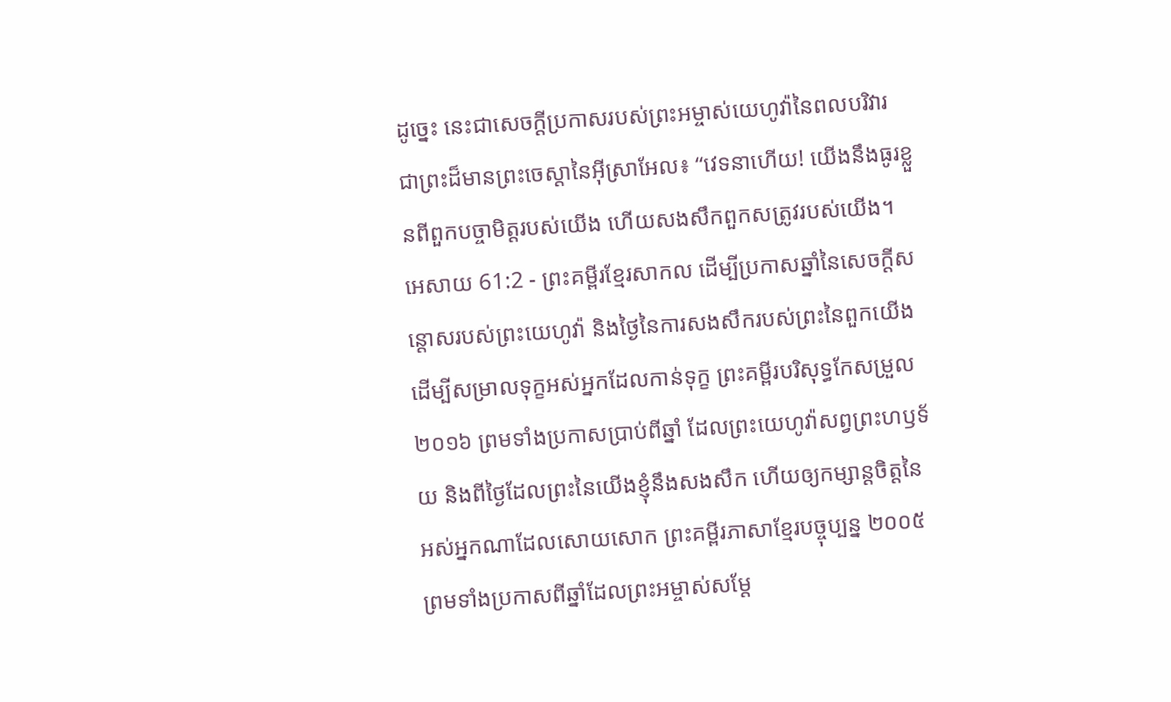ដូច្នេះ នេះជាសេចក្ដីប្រកាសរបស់ព្រះអម្ចាស់យេហូវ៉ានៃពលបរិវារ ជាព្រះដ៏មានព្រះចេស្ដានៃអ៊ីស្រាអែល៖ “វេទនាហើយ! យើងនឹងធូរខ្លួនពីពួកបច្ចាមិត្តរបស់យើង ហើយសងសឹកពួកសត្រូវរបស់យើង។
អេសាយ 61:2 - ព្រះគម្ពីរខ្មែរសាកល ដើម្បីប្រកាសឆ្នាំនៃសេចក្ដីសន្ដោសរបស់ព្រះយេហូវ៉ា និងថ្ងៃនៃការសងសឹករបស់ព្រះនៃពួកយើង ដើម្បីសម្រាលទុក្ខអស់អ្នកដែលកាន់ទុក្ខ ព្រះគម្ពីរបរិសុទ្ធកែសម្រួល ២០១៦ ព្រមទាំងប្រកាសប្រាប់ពីឆ្នាំ ដែលព្រះយេហូវ៉ាសព្វព្រះហឫទ័យ និងពីថ្ងៃដែលព្រះនៃយើងខ្ញុំនឹងសងសឹក ហើយឲ្យកម្សាន្តចិត្តនៃអស់អ្នកណាដែលសោយសោក ព្រះគម្ពីរភាសាខ្មែរបច្ចុប្បន្ន ២០០៥ ព្រមទាំងប្រកាសពីឆ្នាំដែលព្រះអម្ចាស់សម្តែ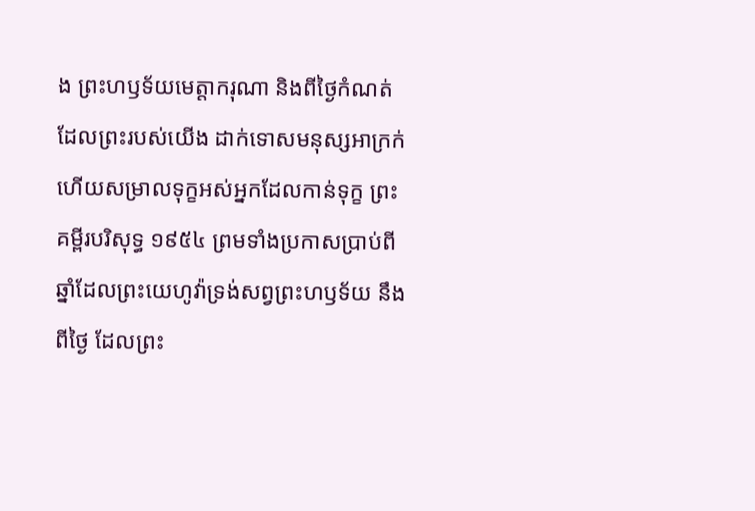ង ព្រះហឫទ័យមេត្តាករុណា និងពីថ្ងៃកំណត់ដែលព្រះរបស់យើង ដាក់ទោសមនុស្សអាក្រក់ ហើយសម្រាលទុក្ខអស់អ្នកដែលកាន់ទុក្ខ ព្រះគម្ពីរបរិសុទ្ធ ១៩៥៤ ព្រមទាំងប្រកាសប្រាប់ពីឆ្នាំដែលព្រះយេហូវ៉ាទ្រង់សព្វព្រះហឫទ័យ នឹងពីថ្ងៃ ដែលព្រះ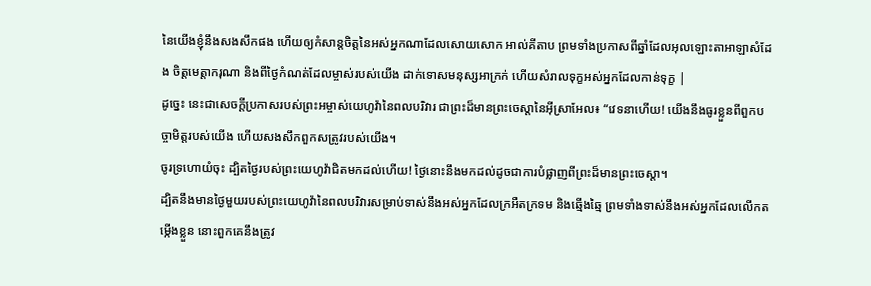នៃយើងខ្ញុំនឹងសងសឹកផង ហើយឲ្យកំសាន្តចិត្តនៃអស់អ្នកណាដែលសោយសោក អាល់គីតាប ព្រមទាំងប្រកាសពីឆ្នាំដែលអុលឡោះតាអាឡាសំដែង ចិត្តមេត្តាករុណា និងពីថ្ងៃកំណត់ដែលម្ចាស់របស់យើង ដាក់ទោសមនុស្សអាក្រក់ ហើយសំរាលទុក្ខអស់អ្នកដែលកាន់ទុក្ខ |
ដូច្នេះ នេះជាសេចក្ដីប្រកាសរបស់ព្រះអម្ចាស់យេហូវ៉ានៃពលបរិវារ ជាព្រះដ៏មានព្រះចេស្ដានៃអ៊ីស្រាអែល៖ “វេទនាហើយ! យើងនឹងធូរខ្លួនពីពួកបច្ចាមិត្តរបស់យើង ហើយសងសឹកពួកសត្រូវរបស់យើង។
ចូរទ្រហោយំចុះ ដ្បិតថ្ងៃរបស់ព្រះយេហូវ៉ាជិតមកដល់ហើយ! ថ្ងៃនោះនឹងមកដល់ដូចជាការបំផ្លាញពីព្រះដ៏មានព្រះចេស្ដា។
ដ្បិតនឹងមានថ្ងៃមួយរបស់ព្រះយេហូវ៉ានៃពលបរិវារសម្រាប់ទាស់នឹងអស់អ្នកដែលក្រអឺតក្រទម និងឆ្មើងឆ្មៃ ព្រមទាំងទាស់នឹងអស់អ្នកដែលលើកតម្កើងខ្លួន នោះពួកគេនឹងត្រូវ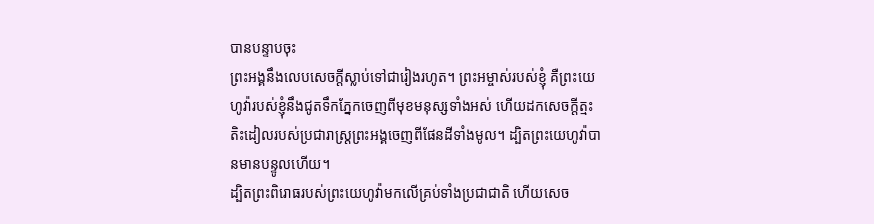បានបន្ទាបចុះ
ព្រះអង្គនឹងលេបសេចក្ដីស្លាប់ទៅជារៀងរហូត។ ព្រះអម្ចាស់របស់ខ្ញុំ គឺព្រះយេហូវ៉ារបស់ខ្ញុំនឹងជូតទឹកភ្នែកចេញពីមុខមនុស្សទាំងអស់ ហើយដកសេចក្ដីត្មះតិះដៀលរបស់ប្រជារាស្ត្រព្រះអង្គចេញពីផែនដីទាំងមូល។ ដ្បិតព្រះយេហូវ៉ាបានមានបន្ទូលហើយ។
ដ្បិតព្រះពិរោធរបស់ព្រះយេហូវ៉ាមកលើគ្រប់ទាំងប្រជាជាតិ ហើយសេច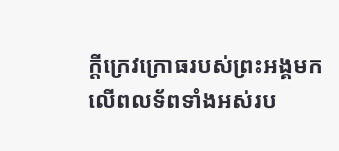ក្ដីក្រេវក្រោធរបស់ព្រះអង្គមកលើពលទ័ពទាំងអស់រប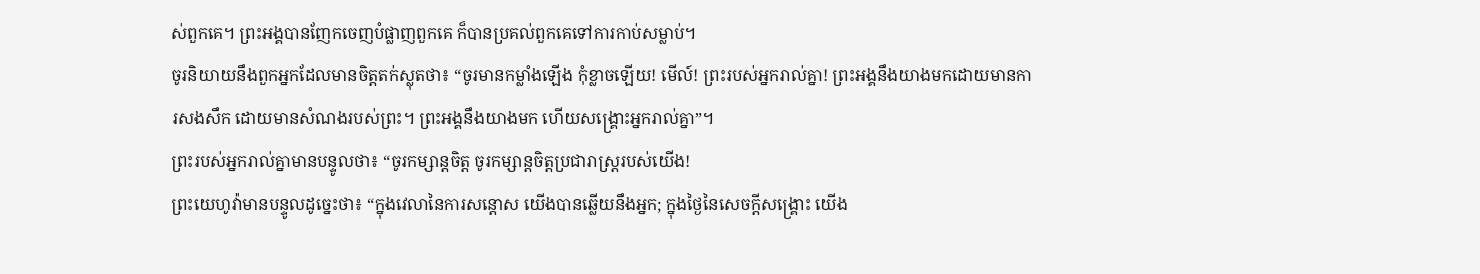ស់ពួកគេ។ ព្រះអង្គបានញែកចេញបំផ្លាញពួកគេ ក៏បានប្រគល់ពួកគេទៅការកាប់សម្លាប់។
ចូរនិយាយនឹងពួកអ្នកដែលមានចិត្តតក់ស្លុតថា៖ “ចូរមានកម្លាំងឡើង កុំខ្លាចឡើយ! មើល៍! ព្រះរបស់អ្នករាល់គ្នា! ព្រះអង្គនឹងយាងមកដោយមានការសងសឹក ដោយមានសំណងរបស់ព្រះ។ ព្រះអង្គនឹងយាងមក ហើយសង្គ្រោះអ្នករាល់គ្នា”។
ព្រះរបស់អ្នករាល់គ្នាមានបន្ទូលថា៖ “ចូរកម្សាន្តចិត្ត ចូរកម្សាន្តចិត្តប្រជារាស្ត្ររបស់យើង!
ព្រះយេហូវ៉ាមានបន្ទូលដូច្នេះថា៖ “ក្នុងវេលានៃការសន្ដោស យើងបានឆ្លើយនឹងអ្នក; ក្នុងថ្ងៃនៃសេចក្ដីសង្គ្រោះ យើង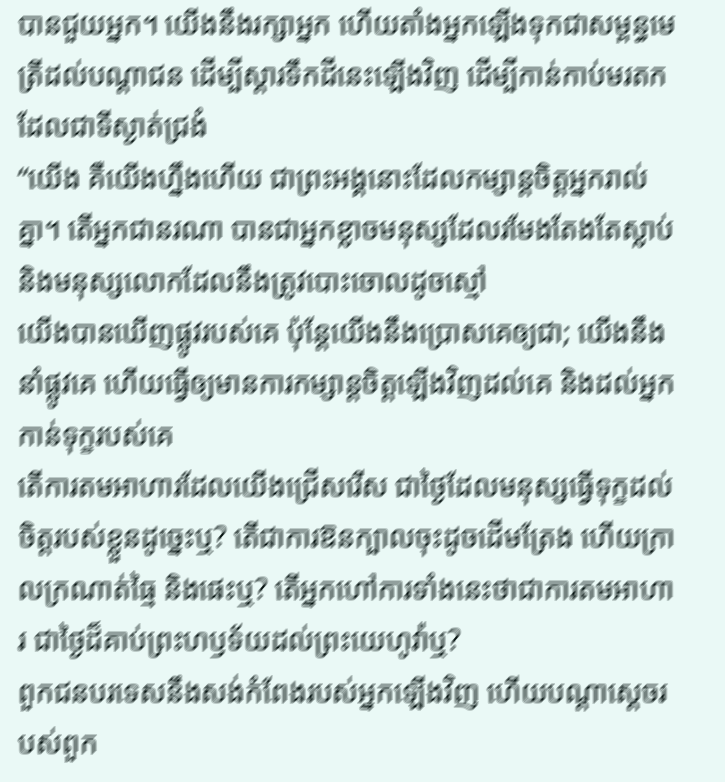បានជួយអ្នក។ យើងនឹងរក្សាអ្នក ហើយតាំងអ្នកឡើងទុកជាសម្ពន្ធមេត្រីដល់បណ្ដាជន ដើម្បីស្ដារទឹកដីនេះឡើងវិញ ដើម្បីកាន់កាប់មរតកដែលជាទីស្ងាត់ជ្រងំ
“យើង គឺយើងហ្នឹងហើយ ជាព្រះអង្គនោះដែលកម្សាន្តចិត្តអ្នករាល់គ្នា។ តើអ្នកជានរណា បានជាអ្នកខ្លាចមនុស្សដែលរមែងតែងតែស្លាប់ និងមនុស្សលោកដែលនឹងត្រូវបោះចោលដូចស្មៅ
យើងបានឃើញផ្លូវរបស់គេ ប៉ុន្តែយើងនឹងប្រោសគេឲ្យជា; យើងនឹងនាំផ្លូវគេ ហើយធ្វើឲ្យមានការកម្សាន្តចិត្តឡើងវិញដល់គេ និងដល់អ្នកកាន់ទុក្ខរបស់គេ
តើការតមអាហារដែលយើងជ្រើសរើស ជាថ្ងៃដែលមនុស្សធ្វើទុក្ខដល់ចិត្តរបស់ខ្លួនដូច្នេះឬ? តើជាការឱនក្បាលចុះដូចដើមត្រែង ហើយក្រាលក្រណាត់ធ្មៃ និងផេះឬ? តើអ្នកហៅការទាំងនេះថាជាការតមអាហារ ជាថ្ងៃដ៏គាប់ព្រះហឫទ័យដល់ព្រះយេហូវ៉ាឬ?
ពួកជនបរទេសនឹងសង់កំពែងរបស់អ្នកឡើងវិញ ហើយបណ្ដាស្ដេចរបស់ពួក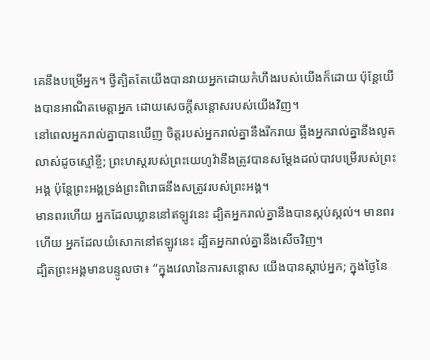គេនឹងបម្រើអ្នក។ ថ្វីត្បិតតែយើងបានវាយអ្នកដោយកំហឹងរបស់យើងក៏ដោយ ប៉ុន្តែយើងបានអាណិតមេត្តាអ្នក ដោយសេចក្ដីសន្ដោសរបស់យើងវិញ។
នៅពេលអ្នករាល់គ្នាបានឃើញ ចិត្តរបស់អ្នករាល់គ្នានឹងរីករាយ ឆ្អឹងអ្នករាល់គ្នានឹងលូតលាស់ដូចស្មៅខ្ចី; ព្រះហស្តរបស់ព្រះយេហូវ៉ានឹងត្រូវបានសម្ដែងដល់បាវបម្រើរបស់ព្រះអង្គ ប៉ុន្តែព្រះអង្គទ្រង់ព្រះពិរោធនឹងសត្រូវរបស់ព្រះអង្គ។
មានពរហើយ អ្នកដែលឃ្លាននៅឥឡូវនេះ ដ្បិតអ្នករាល់គ្នានឹងបានស្កប់ស្កល់។ មានពរហើយ អ្នកដែលយំសោកនៅឥឡូវនេះ ដ្បិតអ្នករាល់គ្នានឹងសើចវិញ។
ដ្បិតព្រះអង្គមានបន្ទូលថា៖ “ក្នុងវេលានៃការសន្ដោស យើងបានស្ដាប់អ្នក; ក្នុងថ្ងៃនៃ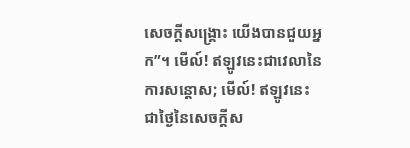សេចក្ដីសង្គ្រោះ យើងបានជួយអ្នក”។ មើល៍! ឥឡូវនេះជាវេលានៃការសន្ដោស; មើល៍! ឥឡូវនេះជាថ្ងៃនៃសេចក្ដីស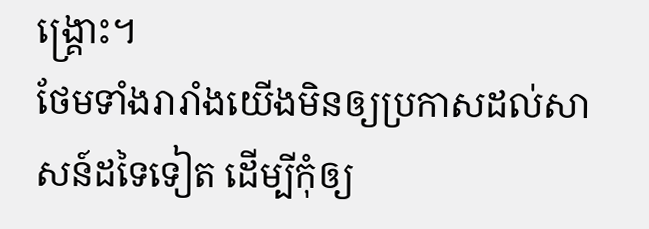ង្គ្រោះ។
ថែមទាំងរារាំងយើងមិនឲ្យប្រកាសដល់សាសន៍ដទៃទៀត ដើម្បីកុំឲ្យ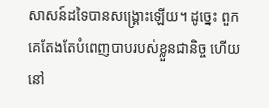សាសន៍ដទៃបានសង្គ្រោះឡើយ។ ដូច្នេះ ពួកគេតែងតែបំពេញបាបរបស់ខ្លួនជានិច្ច ហើយនៅ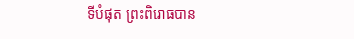ទីបំផុត ព្រះពិរោធបាន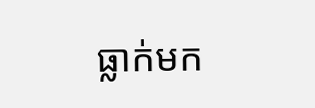ធ្លាក់មក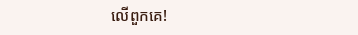លើពួកគេ!